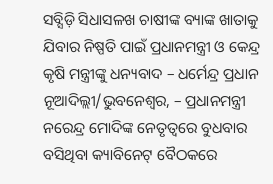ସବ୍ସିଡ଼ି ସିଧାସଳଖ ଚାଷୀଙ୍କ ବ୍ୟାଙ୍କ ଖାତାକୁ ଯିବାର ନିଷ୍ପତି ପାଇଁ ପ୍ରଧାନମନ୍ତ୍ରୀ ଓ କେନ୍ଦ୍ର କୃଷି ମନ୍ତ୍ରୀଙ୍କୁ ଧନ୍ୟବାଦ – ଧର୍ମେନ୍ଦ୍ର ପ୍ରଧାନ
ନୂଆଦିଲ୍ଲୀ/ଭୁବନେଶ୍ୱର, – ପ୍ରଧାନମନ୍ତ୍ରୀ ନରେନ୍ଦ୍ର ମୋଦିଙ୍କ ନେତୃତ୍ୱରେ ବୁଧବାର ବସିଥିବା କ୍ୟାବିନେଟ୍ ବୈଠକରେ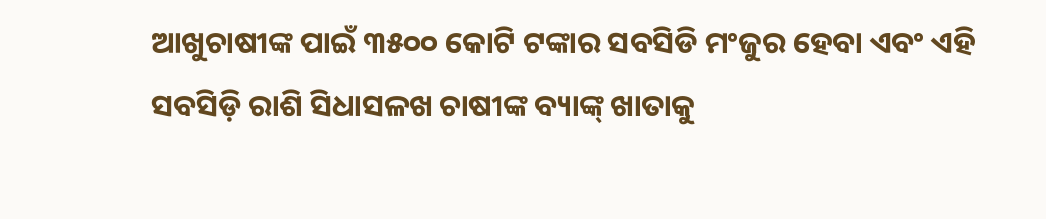ଆଖୁଚାଷୀଙ୍କ ପାଇଁ ୩୫୦୦ କୋଟି ଟଙ୍କାର ସବସିଡି ମଂଜୁର ହେବା ଏବଂ ଏହି ସବସିଡ଼ି ରାଶି ସିଧାସଳଖ ଚାଷୀଙ୍କ ବ୍ୟାଙ୍କ୍ ଖାତାକୁ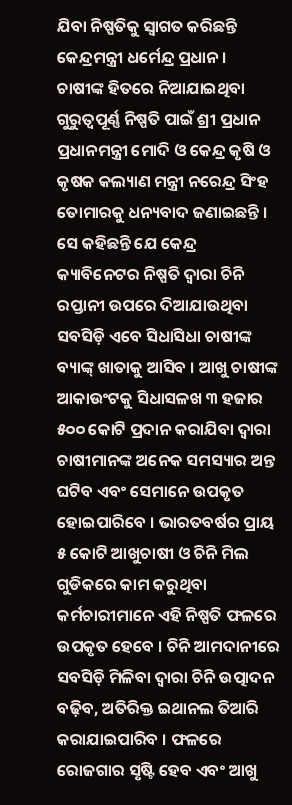ଯିବା ନିଷ୍ପତିକୁ ସ୍ୱାଗତ କରିଛନ୍ତି କେନ୍ଦ୍ରମନ୍ତ୍ରୀ ଧର୍ମେନ୍ଦ୍ର ପ୍ରଧାନ ।
ଚାଷୀଙ୍କ ହିତରେ ନିଆଯାଇଥିବା ଗୁରୁତ୍ୱପୂର୍ଣ୍ଣ ନିଷ୍ପତି ପାଇଁ ଶ୍ରୀ ପ୍ରଧାନ ପ୍ରଧାନମନ୍ତ୍ରୀ ମୋଦି ଓ କେନ୍ଦ୍ର କୃଷି ଓ କୃଷକ କଲ୍ୟାଣ ମନ୍ତ୍ରୀ ନରେନ୍ଦ୍ର ସିଂହ ତୋମାରକୁ ଧନ୍ୟବାଦ ଜଣାଇଛନ୍ତି । ସେ କହିଛନ୍ତି ଯେ କେନ୍ଦ୍ର କ୍ୟାବିନେଟର ନିଷ୍ପତି ଦ୍ୱାରା ଚିନି ରପ୍ତାନୀ ଉପରେ ଦିଆଯାଉଥିବା ସବସିଡ଼ି ଏବେ ସିଧାସିଧା ଚାଷୀଙ୍କ ବ୍ୟାଙ୍କ୍ ଖାତାକୁ ଆସିବ । ଆଖୁ ଚାଷୀଙ୍କ ଆକାଉଂଟକୁ ସିଧାସଳଖ ୩ ହଜାର ୫୦୦ କୋଟି ପ୍ରଦାନ କରାଯିବା ଦ୍ୱାରା ଚାଷୀମାନଙ୍କ ଅନେକ ସମସ୍ୟାର ଅନ୍ତ ଘଟିବ ଏବଂ ସେମାନେ ଉପକୃତ ହୋଇପାରିବେ । ଭାରତବର୍ଷର ପ୍ରାୟ ୫ କୋଟି ଆଖୁଚାଷୀ ଓ ଚିନି ମିଲ ଗୁଡିକରେ କାମ କରୁଥିବା କର୍ମଚାରୀମାନେ ଏହି ନିଷ୍ପତି ଫଳରେ ଉପକୃତ ହେବେ । ଚିନି ଆମଦାନୀରେ ସବସିଡ଼ି ମିଳିବା ଦ୍ୱାରା ଚିନି ଉତ୍ପାଦନ ବଢ଼ିବ, ଅତିରିକ୍ତ ଇଥାନଲ ତିଆରି କରାଯାଇପାରିବ । ଫଳରେ ରୋଜଗାର ସୃଷ୍ଟି ହେବ ଏବଂ ଆଖୁ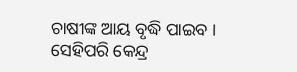ଚାଷୀଙ୍କ ଆୟ ବୃଦ୍ଧି ପାଇବ ।
ସେହିପରି କେନ୍ଦ୍ର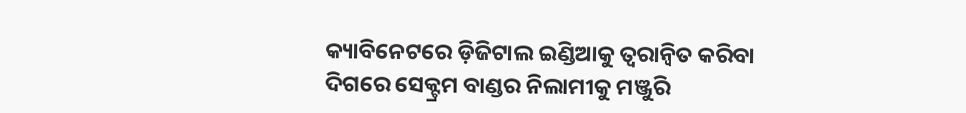କ୍ୟାବିନେଟରେ ଡ଼ିଜିଟାଲ ଇଣ୍ଡିଆକୁ ତ୍ୱରାନ୍ୱିତ କରିବା ଦିଗରେ ସେକ୍ଟ୍ରମ ବାଣ୍ଡର ନିଲାମୀକୁ ମଞ୍ଜୁରି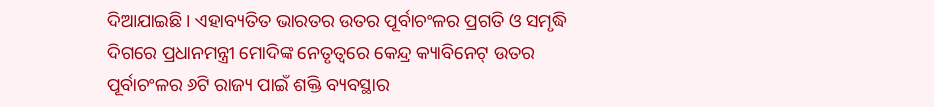ଦିଆଯାଇଛି । ଏହାବ୍ୟତିତ ଭାରତର ଉତର ପୂର୍ବାଚଂଳର ପ୍ରଗତି ଓ ସମୃଦ୍ଧି ଦିଗରେ ପ୍ରଧାନମନ୍ତ୍ରୀ ମୋଦିଙ୍କ ନେତୃତ୍ୱରେ କେନ୍ଦ୍ର କ୍ୟାବିନେଟ୍ ଉତର ପୂର୍ବାଚଂଳର ୬ଟି ରାଜ୍ୟ ପାଇଁ ଶକ୍ତି ବ୍ୟବସ୍ଥାର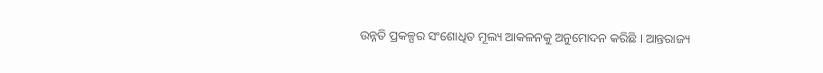ଉନ୍ନତି ପ୍ରକଳ୍ପର ସଂଶୋଧିତ ମୂଲ୍ୟ ଆକଳନକୁ ଅନୁମୋଦନ କରିଛି । ଆନ୍ତରାଜ୍ୟ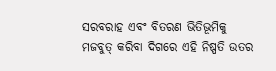ସରବରାହ ଏବଂ ବିତରଣ ଭିତିଭୂମିକୁ ମଜବୁତ୍ କରିବା ଦିଗରେ ଏହି ନିଷ୍ପତି ଉତର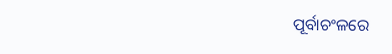ପୂର୍ବାଚଂଳରେ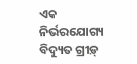ଏକ ନିର୍ଭରଯୋଗ୍ୟ ବିଦ୍ୟୁତ ଗ୍ରୀଡ଼୍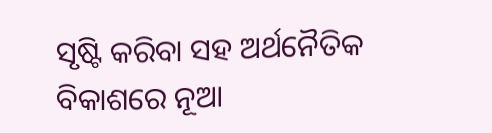ସୃଷ୍ଟି କରିବା ସହ ଅର୍ଥନୈତିକ ବିକାଶରେ ନୂଆ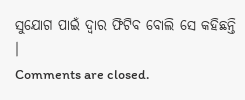ସୁଯୋଗ ପାଇଁ ଦ୍ୱାର ଫିଟିବ ବୋଲି ସେ କହିଛନ୍ତି ।
Comments are closed.